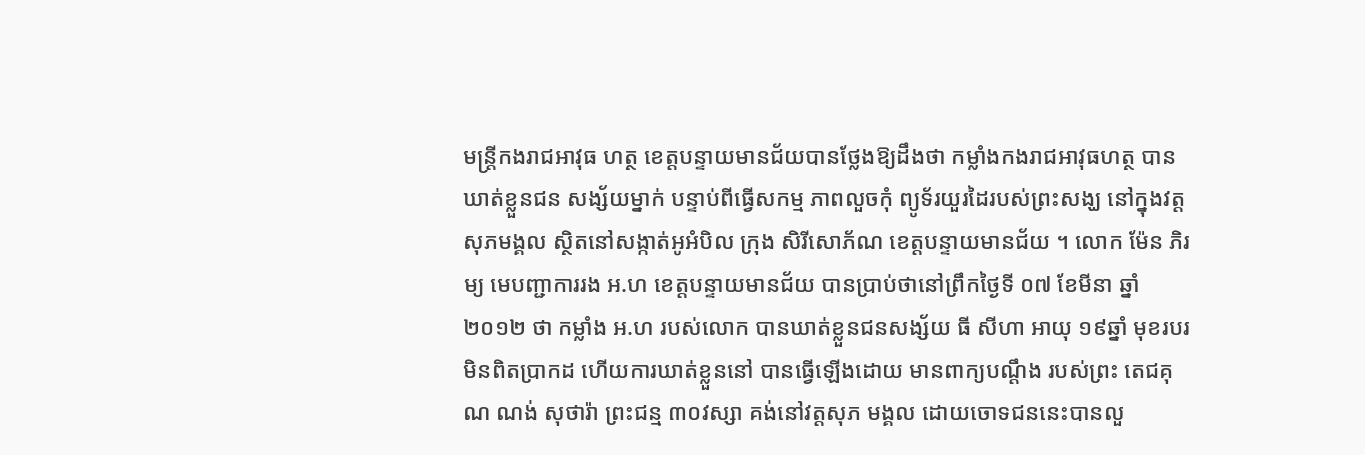មន្ដ្រីកងរាជអាវុធ ហត្ថ ខេត្ដបន្ទាយមានជ័យបានថ្លែងឱ្យដឹងថា កម្លាំងកងរាជអាវុធហត្ថ បានឃាត់ខ្លួនជន សង្ស័យម្នាក់ បន្ទាប់ពីធ្វើសកម្ម ភាពលួចកុំ ព្យូទ័រយួរដៃរបស់ព្រះសង្ឃ នៅក្នុងវត្ដ សុភមង្គល ស្ថិតនៅសង្កាត់អូអំបិល ក្រុង សិរីសោភ័ណ ខេត្ដបន្ទាយមានជ័យ ។ លោក ម៉ែន ភិរម្យ មេបញ្ជាការរង អ.ហ ខេត្ដបន្ទាយមានជ័យ បានប្រាប់ថានៅព្រឹកថ្ងៃទី ០៧ ខែមីនា ឆ្នាំ២០១២ ថា កម្លាំង អ.ហ របស់លោក បានឃាត់ខ្លួនជនសង្ស័យ ធី សីហា អាយុ ១៩ឆ្នាំ មុខរបរ មិនពិតប្រាកដ ហើយការឃាត់ខ្លួននៅ បានធ្វើឡើងដោយ មានពាក្យបណ្ដឹង របស់ព្រះ តេជគុណ ណង់ សុថារ៉ា ព្រះជន្ម ៣០វស្សា គង់នៅវត្ដសុភ មង្គល ដោយចោទជននេះបានលួ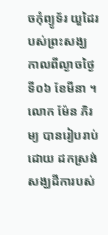ចកុំព្យូទ័រ យួដៃរបស់ព្រះសង្ឃ កាលពីល្ងាចថ្ងៃទី០៦ ខែមីនា ។
លោក ម៉ែន ភិរម្យ បានរៀបរាប់ដោយ ដកស្រង់សង្ឃដីការបស់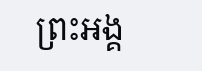ព្រះអង្គ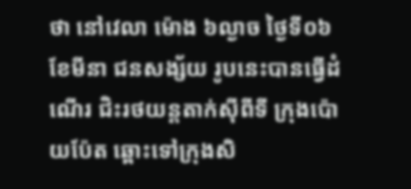ថា នៅវេលា ម៉ោង ៦ល្ងាច ថ្ងៃទី០៦ ខែមីនា ជនសង្ស័យ រូបនេះបានធ្វើដំណើរ ជិះរថយន្ដតាក់ស៊ីពីទី ក្រុងប៉ោយប៉ែត ឆ្ពោះទៅក្រុងសិ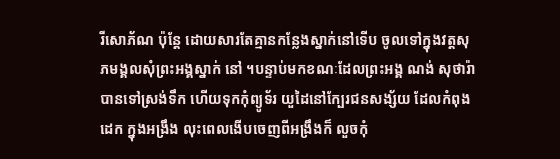រីសោភ័ណ ប៉ុន្ដែ ដោយសារតែគ្មានកន្លែងស្នាក់នៅទើប ចូលទៅក្នុងវត្ដសុភមង្គលសុំព្រះអង្គស្នាក់ នៅ ។បន្ទាប់មកខណៈដែលព្រះអង្គ ណង់ សុថារ៉ា បានទៅស្រង់ទឹក ហើយទុកកុំព្យូទ័រ យួដៃនៅក្បែរជនសង្ស័យ ដែលកំពុងដេក ក្នុងអង្រឹង លុះពេលងើបចេញពីអង្រឹងក៏ លួចកុំ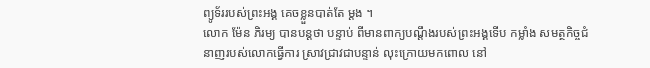ព្យូទ័ររបស់ព្រះអង្គ គេចខ្លួនបាត់តែ ម្ដង ។
លោក ម៉ែន ភិរម្យ បានបន្ដថា បន្ទាប់ ពីមានពាក្យបណ្ដឹងរបស់ព្រះអង្គទើប កម្លាំង សមត្ថកិច្ចជំនាញរបស់លោកធ្វើការ ស្រាវជ្រាវជាបន្ទាន់ លុះក្រោយមកពោល នៅ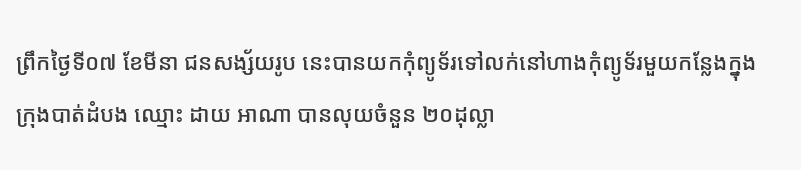ព្រឹកថ្ងៃទី០៧ ខែមីនា ជនសង្ស័យរូប នេះបានយកកុំព្យូទ័រទៅលក់នៅហាងកុំព្យូទ័រមួយកន្លែងក្នុងក្រុងបាត់ដំបង ឈ្មោះ ដាយ អាណា បានលុយចំនួន ២០ដុល្លា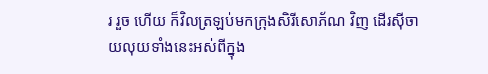រ រួច ហើយ ក៏វិលត្រឡប់មកក្រុងសិរីសោភ័ណ វិញ ដើរស៊ីចាយលុយទាំងនេះអស់ពីក្នុង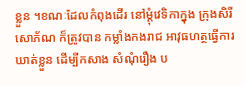ខ្លួន ។ខណៈដែលកំពុងដើរ នៅម្ដុំវេទិកាក្នុង ក្រុងសិរីសោភ័ណ ក៏ត្រូវបាន កម្លាំងកងរាជ អាវុធហត្ថធ្វើការឃាត់ខ្លួន ដើម្បីកសាង សំណុំរឿង ប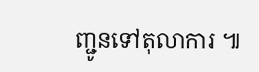ញ្ជូនទៅតុលាការ ៕